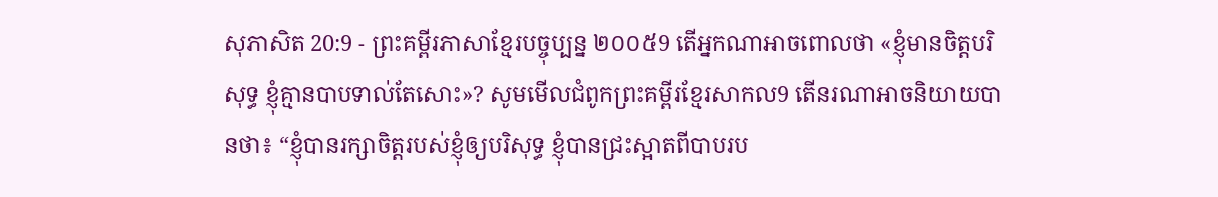សុភាសិត 20:9 - ព្រះគម្ពីរភាសាខ្មែរបច្ចុប្បន្ន ២០០៥9 តើអ្នកណាអាចពោលថា «ខ្ញុំមានចិត្តបរិសុទ្ធ ខ្ញុំគ្មានបាបទាល់តែសោះ»? សូមមើលជំពូកព្រះគម្ពីរខ្មែរសាកល9 តើនរណាអាចនិយាយបានថា៖ “ខ្ញុំបានរក្សាចិត្តរបស់ខ្ញុំឲ្យបរិសុទ្ធ ខ្ញុំបានជ្រះស្អាតពីបាបរប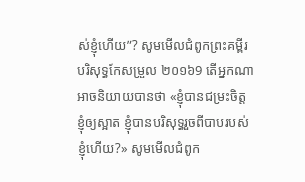ស់ខ្ញុំហើយ”? សូមមើលជំពូកព្រះគម្ពីរបរិសុទ្ធកែសម្រួល ២០១៦9 តើអ្នកណាអាចនិយាយបានថា «ខ្ញុំបានជម្រះចិត្តខ្ញុំឲ្យស្អាត ខ្ញុំបានបរិសុទ្ធរួចពីបាបរបស់ខ្ញុំហើយ?» សូមមើលជំពូក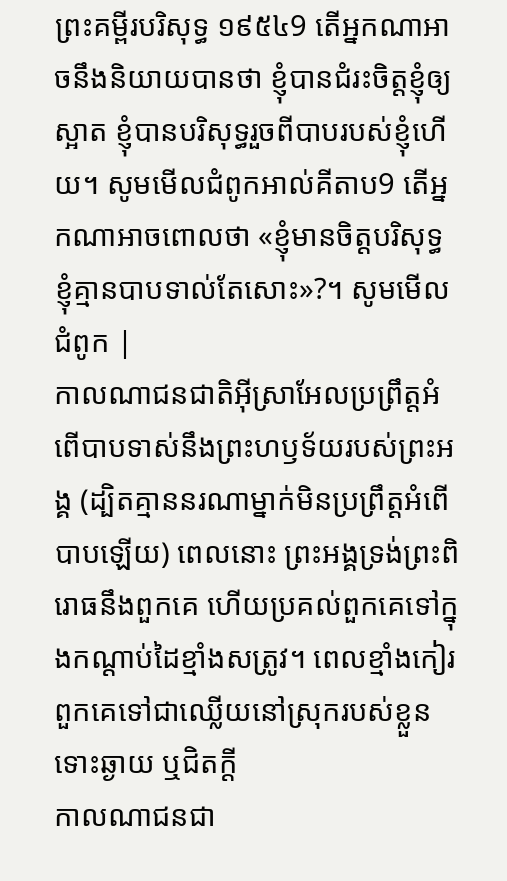ព្រះគម្ពីរបរិសុទ្ធ ១៩៥៤9 តើអ្នកណាអាចនឹងនិយាយបានថា ខ្ញុំបានជំរះចិត្តខ្ញុំឲ្យស្អាត ខ្ញុំបានបរិសុទ្ធរួចពីបាបរបស់ខ្ញុំហើយ។ សូមមើលជំពូកអាល់គីតាប9 តើអ្នកណាអាចពោលថា «ខ្ញុំមានចិត្តបរិសុទ្ធ ខ្ញុំគ្មានបាបទាល់តែសោះ»?។ សូមមើលជំពូក |
កាលណាជនជាតិអ៊ីស្រាអែលប្រព្រឹត្តអំពើបាបទាស់នឹងព្រះហឫទ័យរបស់ព្រះអង្គ (ដ្បិតគ្មាននរណាម្នាក់មិនប្រព្រឹត្តអំពើបាបឡើយ) ពេលនោះ ព្រះអង្គទ្រង់ព្រះពិរោធនឹងពួកគេ ហើយប្រគល់ពួកគេទៅក្នុងកណ្ដាប់ដៃខ្មាំងសត្រូវ។ ពេលខ្មាំងកៀរពួកគេទៅជាឈ្លើយនៅស្រុករបស់ខ្លួន ទោះឆ្ងាយ ឬជិតក្ដី
កាលណាជនជា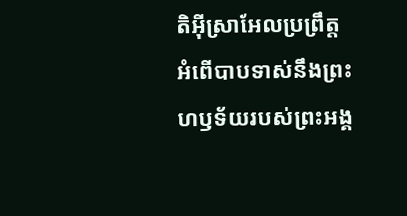តិអ៊ីស្រាអែលប្រព្រឹត្តអំពើបាបទាស់នឹងព្រះហឫទ័យរបស់ព្រះអង្គ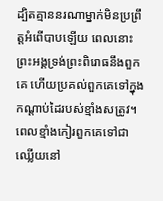ដ្បិតគ្មាននរណាម្នាក់មិនប្រព្រឹត្តអំពើបាបឡើយ ពេលនោះ ព្រះអង្គទ្រង់ព្រះពិរោធនឹងពួកគេ ហើយប្រគល់ពួកគេទៅក្នុងកណ្ដាប់ដៃរបស់ខ្មាំងសត្រូវ។ ពេលខ្មាំងកៀរពួកគេទៅជាឈ្លើយនៅ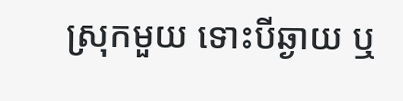ស្រុកមួយ ទោះបីឆ្ងាយ ឬ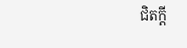ជិតក្ដី